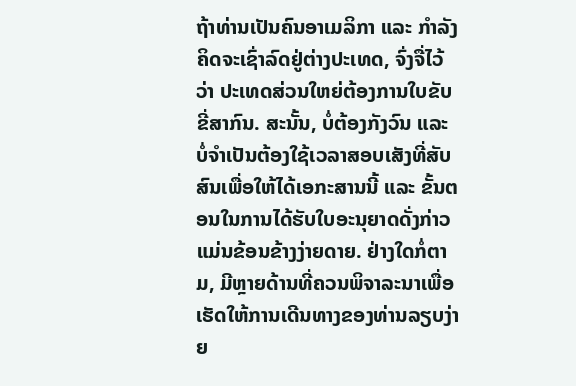ຖ້າທ່ານເປັນຄົນອາເມລິກາ ແລະ ກຳລັງຄິດຈະເຊົ່າລົດຢູ່ຕ່າງປະເທດ, ຈົ່ງຈື່ໄວ້ວ່າ ປະເທດສ່ວນໃຫຍ່ຕ້ອງການໃບຂັບຂີ່ສາກົນ. ສະນັ້ນ, ບໍ່ຕ້ອງກັງວົນ ແລະ ບໍ່ຈໍາເປັນຕ້ອງໃຊ້ເວລາສອບເສັງທີ່ສັບສົນເພື່ອໃຫ້ໄດ້ເອກະສານນີ້ ແລະ ຂັ້ນຕອນໃນການໄດ້ຮັບໃບອະນຸຍາດດັ່ງກ່າວແມ່ນຂ້ອນຂ້າງງ່າຍດາຍ. ຢ່າງໃດກໍ່ຕາມ, ມີຫຼາຍດ້ານທີ່ຄວນພິຈາລະນາເພື່ອເຮັດໃຫ້ການເດີນທາງຂອງທ່ານລຽບງ່າຍ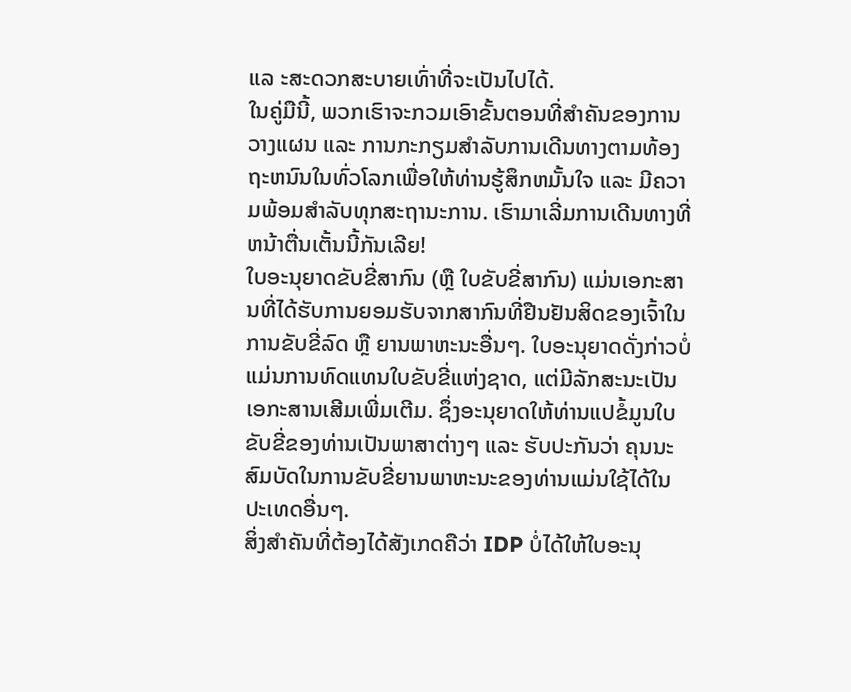ແລ ະສະດວກສະບາຍເທົ່າທີ່ຈະເປັນໄປໄດ້.
ໃນຄູ່ມືນີ້, ພວກເຮົາຈະກວມເອົາຂັ້ນຕອນທີ່ສໍາຄັນຂອງການວາງແຜນ ແລະ ການກະກຽມສໍາລັບການເດີນທາງຕາມທ້ອງຖະຫນົນໃນທົ່ວໂລກເພື່ອໃຫ້ທ່ານຮູ້ສຶກຫມັ້ນໃຈ ແລະ ມີຄວາມພ້ອມສໍາລັບທຸກສະຖານະການ. ເຮົາມາເລີ່ມການເດີນທາງທີ່ຫນ້າຕື່ນເຕັ້ນນີ້ກັນເລີຍ!
ໃບອະນຸຍາດຂັບຂີ່ສາກົນ (ຫຼື ໃບຂັບຂີ່ສາກົນ) ແມ່ນເອກະສານທີ່ໄດ້ຮັບການຍອມຮັບຈາກສາກົນທີ່ຢືນຢັນສິດຂອງເຈົ້າໃນການຂັບຂີ່ລົດ ຫຼື ຍານພາຫະນະອື່ນໆ. ໃບອະນຸຍາດດັ່ງກ່າວບໍ່ແມ່ນການທົດແທນໃບຂັບຂີ່ແຫ່ງຊາດ, ແຕ່ມີລັກສະນະເປັນເອກະສານເສີມເພີ່ມເຕີມ. ຊຶ່ງອະນຸຍາດໃຫ້ທ່ານແປຂໍ້ມູນໃບຂັບຂີ່ຂອງທ່ານເປັນພາສາຕ່າງໆ ແລະ ຮັບປະກັນວ່າ ຄຸນນະສົມບັດໃນການຂັບຂີ່ຍານພາຫະນະຂອງທ່ານແມ່ນໃຊ້ໄດ້ໃນປະເທດອື່ນໆ.
ສິ່ງສໍາຄັນທີ່ຕ້ອງໄດ້ສັງເກດຄືວ່າ IDP ບໍ່ໄດ້ໃຫ້ໃບອະນຸ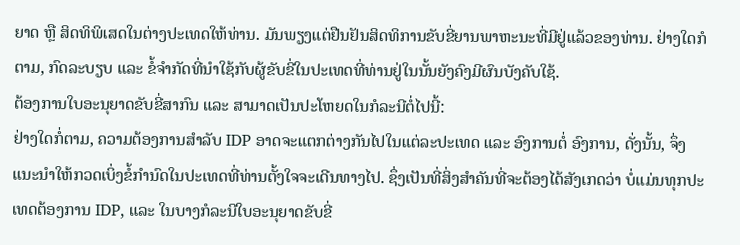ຍາດ ຫຼື ສິດທິພິເສດໃນຕ່າງປະເທດໃຫ້ທ່ານ. ມັນພຽງແຕ່ຢືນຢັນສິດທິການຂັບຂີ່ຍານພາຫະນະທີ່ມີຢູ່ແລ້ວຂອງທ່ານ. ຢ່າງໃດກໍຕາມ, ກົດລະບຽບ ແລະ ຂໍ້ຈໍາກັດທີ່ນໍາໃຊ້ກັບຜູ້ຂັບຂີ່ໃນປະເທດທີ່ທ່ານຢູ່ໃນນັ້ນຍັງຄົງມີຜົນບັງຄັບໃຊ້.
ຕ້ອງການໃບອະນຸຍາດຂັບຂີ່ສາກົນ ແລະ ສາມາດເປັນປະໂຫຍດໃນກໍລະນີຕໍ່ໄປນີ້:
ຢ່າງໃດກໍ່ຕາມ, ຄວາມຕ້ອງການສໍາລັບ IDP ອາດຈະແຕກຕ່າງກັນໄປໃນແຕ່ລະປະເທດ ແລະ ອົງການຕໍ່ ອົງການ, ດັ່ງນັ້ນ, ຈຶ່ງແນະນໍາໃຫ້ກວດເບິ່ງຂໍ້ກໍານົດໃນປະເທດທີ່ທ່ານຕັ້ງໃຈຈະເດີນທາງໄປ. ຊຶ່ງເປັນທີ່ສິ່ງສໍາຄັນທີ່ຈະຕ້ອງໄດ້ສັງເກດວ່າ ບໍ່ແມ່ນທຸກປະເທດຕ້ອງການ IDP, ແລະ ໃນບາງກໍລະນີໃບອະນຸຍາດຂັບຂີ່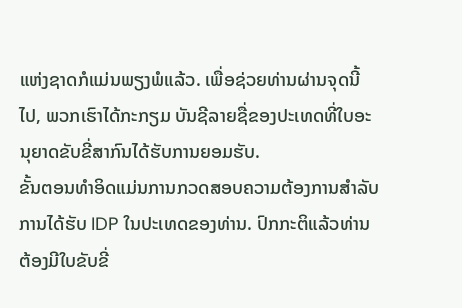ແຫ່ງຊາດກໍແມ່ນພຽງພໍແລ້ວ. ເພື່ອຊ່ວຍທ່ານຜ່ານຈຸດນີ້ໄປ, ພວກເຮົາໄດ້ກະກຽມ ບັນຊີລາຍຊື່ຂອງປະເທດທີ່ໃບອະນຸຍາດຂັບຂີ່ສາກົນໄດ້ຮັບການຍອມຮັບ.
ຂັ້ນຕອນທໍາອິດແມ່ນການກວດສອບຄວາມຕ້ອງການສໍາລັບການໄດ້ຮັບ IDP ໃນປະເທດຂອງທ່ານ. ປົກກະຕິແລ້ວທ່ານຕ້ອງມີໃບຂັບຂີ່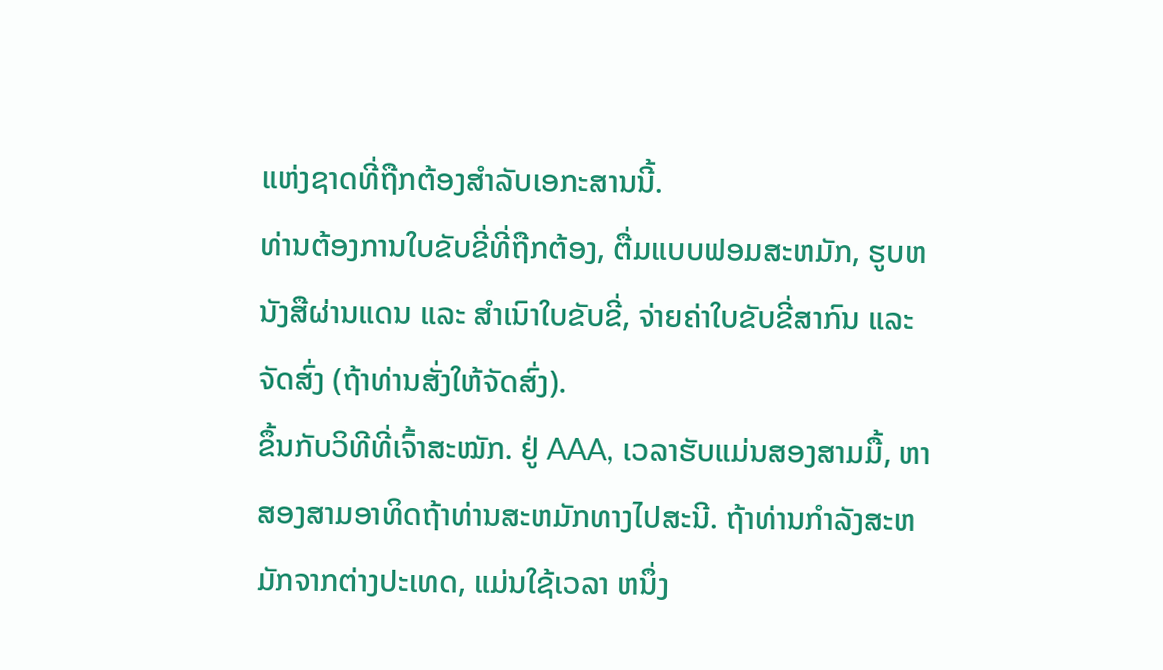ແຫ່ງຊາດທີ່ຖືກຕ້ອງສໍາລັບເອກະສານນີ້.
ທ່ານຕ້ອງການໃບຂັບຂີ່ທີ່ຖືກຕ້ອງ, ຕື່ມແບບຟອມສະຫມັກ, ຮູບຫນັງສືຜ່ານແດນ ແລະ ສໍາເນົາໃບຂັບຂີ່, ຈ່າຍຄ່າໃບຂັບຂີ່ສາກົນ ແລະ ຈັດສົ່ງ (ຖ້າທ່ານສັ່ງໃຫ້ຈັດສົ່ງ).
ຂຶ້ນກັບວິທີທີ່ເຈົ້າສະໝັກ. ຢູ່ AAA, ເວລາຮັບແມ່ນສອງສາມມື້, ຫາ ສອງສາມອາທິດຖ້າທ່ານສະຫມັກທາງໄປສະນີ. ຖ້າທ່ານກໍາລັງສະຫມັກຈາກຕ່າງປະເທດ, ແມ່ນໃຊ້ເວລາ ຫນຶ່ງ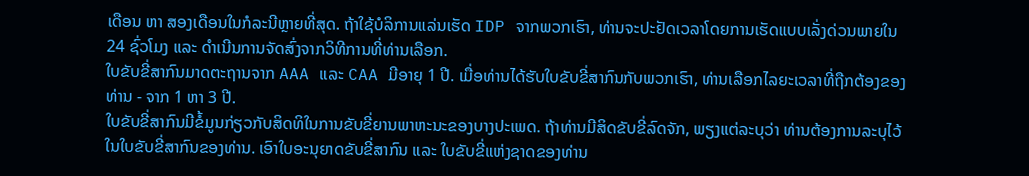ເດືອນ ຫາ ສອງເດືອນໃນກໍລະນີຫຼາຍທີ່ສຸດ. ຖ້າໃຊ້ບໍລິການແລ່ນເຮັດ IDP ຈາກພວກເຮົາ, ທ່ານຈະປະຢັດເວລາໂດຍການເຮັດແບບເລັ່ງດ່ວນພາຍໃນ 24 ຊົ່ວໂມງ ແລະ ດໍາເນີນການຈັດສົ່ງຈາກວິທີການທີ່ທ່ານເລືອກ.
ໃບຂັບຂີ່ສາກົນມາດຕະຖານຈາກ AAA ແລະ CAA ມີອາຍຸ 1 ປີ. ເມື່ອທ່ານໄດ້ຮັບໃບຂັບຂີ່ສາກົນກັບພວກເຮົາ, ທ່ານເລືອກໄລຍະເວລາທີ່ຖືກຕ້ອງຂອງທ່ານ - ຈາກ 1 ຫາ 3 ປີ.
ໃບຂັບຂີ່ສາກົນມີຂໍ້ມູນກ່ຽວກັບສິດທິໃນການຂັບຂີ່ຍານພາຫະນະຂອງບາງປະເພດ. ຖ້າທ່ານມີສິດຂັບຂີ່ລົດຈັກ, ພຽງແຕ່ລະບຸວ່າ ທ່ານຕ້ອງການລະບຸໄວ້ໃນໃບຂັບຂີ່ສາກົນຂອງທ່ານ. ເອົາໃບອະນຸຍາດຂັບຂີ່ສາກົນ ແລະ ໃບຂັບຂີ່ແຫ່ງຊາດຂອງທ່ານ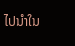ໄປນໍາໃນ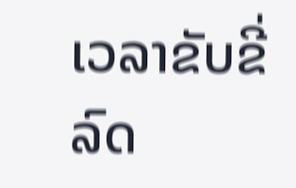ເວລາຂັບຂີ່ລົດ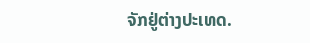ຈັກຢູ່ຕ່າງປະເທດ.